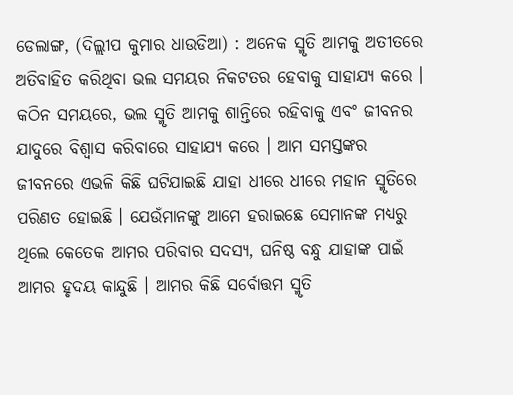ଡେଲାଙ୍ଗ, (ଦିଲ୍ଲୀପ କୁମାର ଧାଉଡିଆ) : ଅନେକ ସ୍ମୃତି ଆମକୁ ଅତୀତରେ ଅତିବାହିତ କରିଥିବା ଭଲ ସମୟର ନିକଟତର ହେବାକୁ ସାହାଯ୍ୟ କରେ । କଠିନ ସମୟରେ, ଭଲ ସ୍ମୃତି ଆମକୁ ଶାନ୍ତିରେ ରହିବାକୁ ଏବଂ ଜୀବନର ଯାଦୁରେ ବିଶ୍ୱାସ କରିବାରେ ସାହାଯ୍ୟ କରେ । ଆମ ସମସ୍ତଙ୍କର ଜୀବନରେ ଏଭଳି କିଛି ଘଟିଯାଇଛି ଯାହା ଧୀରେ ଧୀରେ ମହାନ ସ୍ମୃତିରେ ପରିଣତ ହୋଇଛି । ଯେଉଁମାନଙ୍କୁ ଆମେ ହରାଇଛେ ସେମାନଙ୍କ ମଧ୍ୟରୁ ଥିଲେ କେତେକ ଆମର ପରିବାର ସଦସ୍ୟ, ଘନିଷ୍ଠ ବନ୍ଧୁ ଯାହାଙ୍କ ପାଇଁ ଆମର ହୃଦୟ କାନ୍ଦୁଛି । ଆମର କିଛି ସର୍ବୋତ୍ତମ ସ୍ମୃତି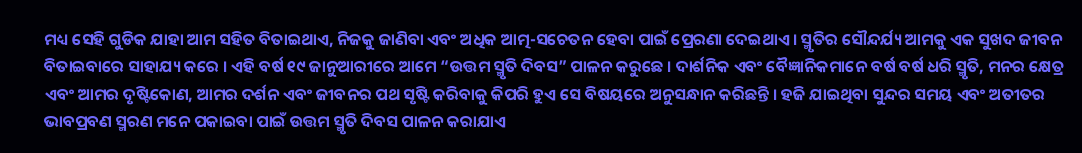ମଧ୍ୟ ସେହି ଗୁଡିକ ଯାହା ଆମ ସହିତ ବିତାଇଥାଏ, ନିଜକୁ ଜାଣିବା ଏବଂ ଅଧିକ ଆତ୍ମ-ସଚେତନ ହେବା ପାଇଁ ପ୍ରେରଣା ଦେଇଥାଏ । ସ୍ମୃତିର ସୌନ୍ଦର୍ଯ୍ୟ ଆମକୁ ଏକ ସୁଖଦ ଜୀବନ ବିତାଇବାରେ ସାହାଯ୍ୟ କରେ । ଏହି ବର୍ଷ ୧୯ ଜାନୁଆରୀରେ ଆମେ “ଉତ୍ତମ ସ୍ମୃତି ଦିବସ” ପାଳନ କରୁଛେ । ଦାର୍ଶନିକ ଏବଂ ବୈଜ୍ଞାନିକମାନେ ବର୍ଷ ବର୍ଷ ଧରି ସ୍ମୃତି, ମନର କ୍ଷେତ୍ର ଏବଂ ଆମର ଦୃଷ୍ଟିକୋଣ, ଆମର ଦର୍ଶନ ଏବଂ ଜୀବନର ପଥ ସୃଷ୍ଟି କରିବାକୁ କିପରି ହୁଏ ସେ ବିଷୟରେ ଅନୁସନ୍ଧାନ କରିଛନ୍ତି । ହଜି ଯାଇଥିବା ସୁନ୍ଦର ସମୟ ଏବଂ ଅତୀତର ଭାବପ୍ରବଣ ସ୍ମରଣ ମନେ ପକାଇବା ପାଇଁ ଉତ୍ତମ ସ୍ମୃତି ଦିବସ ପାଳନ କରାଯାଏ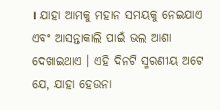। ଯାହା ଆମକୁ ମହାନ ସମୟକୁ ନେଇଯାଏ ଏବଂ ଆସନ୍ତାକାଲି ପାଇଁ ଭଲ ଆଶା ଦେଖାଇଥାଏ । ଏହି ଦିନଟି ସ୍ମରଣୀୟ ଅଟେ ଯେ, ଯାହା ହେଉନା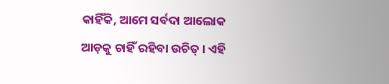କାହିଁକି, ଆମେ ସର୍ବଦା ଆଲୋକ ଆଡ଼କୁ ଚାହିଁ ରହିବା ଉଚିତ୍ । ଏହି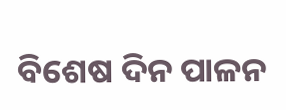ବିଶେଷ ଦିନ ପାଳନ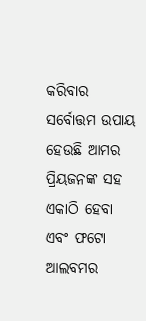କରିବାର ସର୍ବୋତ୍ତମ ଉପାୟ ହେଉଛି ଆମର ପ୍ରିୟଜନଙ୍କ ସହ ଏକାଠି ହେବା ଏବଂ ଫଟୋ ଆଲବମର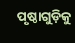ପୃଷ୍ଠାଗୁଡ଼ିକୁ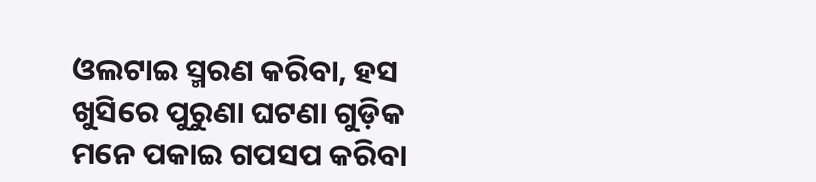ଓଲଟାଇ ସ୍ମରଣ କରିବା, ହସ ଖୁସିରେ ପୁରୁଣା ଘଟଣା ଗୁଡ଼ିକ ମନେ ପକାଇ ଗପସପ କରିବା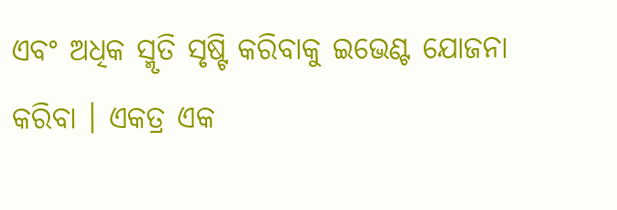ଏବଂ ଅଧିକ ସ୍ମୃତି ସୃଷ୍ଟି କରିବାକୁ ଇଭେଣ୍ଟ ଯୋଜନା କରିବା । ଏକତ୍ର ଏକ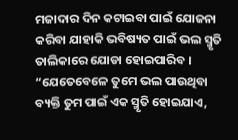ମଜାଦାର ଦିନ କଟାଇବା ପାଇଁ ଯୋଜନା କରିବା ଯାହାକି ଭବିଷ୍ୟତ ପାଇଁ ଭଲ ସ୍ମୃତି ତାଲିକାରେ ଯୋଡା ହୋଇପାରିବ । “ଯେତେବେଳେ ତୁମେ ଭଲ ପାଉଥିବା ବ୍ୟକ୍ତି ତୁମ ପାଇଁ ଏକ ସ୍ମୃତି ହୋଇଯାଏ,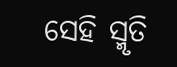ସେହି ସ୍ମୃତି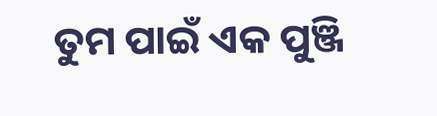ତୁମ ପାଇଁ ଏକ ପୁଞ୍ଜି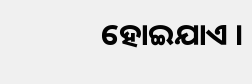ହୋଇଯାଏ ।